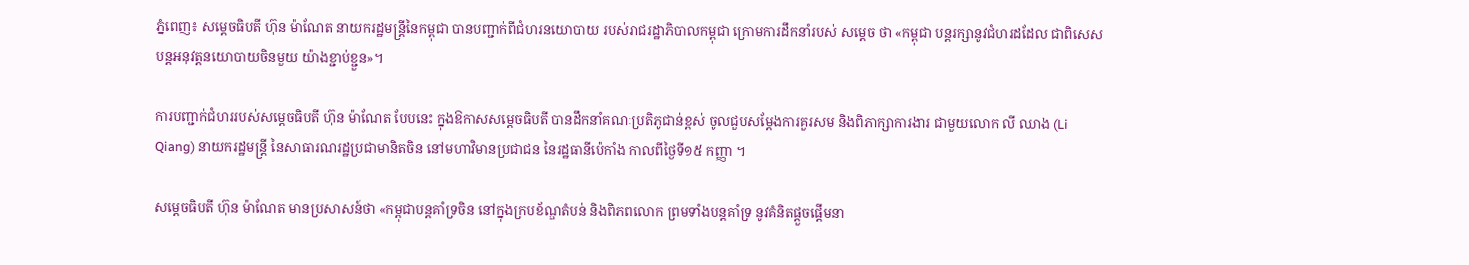ភ្នំពេញ៖ សម្ដេចធិបតី ហ៊ុន ម៉ាណែត នាយករដ្ឋមន្ដ្រីនៃកម្ពុជា បានបញ្ជាក់ពីជំហរនយោបាយ របស់រាជរដ្ឋាភិបាលកម្ពុជា ក្រោមការដឹកនាំរបស់ សម្ដេច ថា «កម្ពុជា បន្តរក្សានូវជំហរដដែល ជាពិសេស បន្តអនុវត្តនយោបាយចិនមួយ យ៉ាងខ្ជាប់ខ្ជួន»។

ការបញ្ជាក់ជំហររបស់សម្តេចធិបតី ហ៊ុន ម៉ាណែត បែបនេះ ក្នុងឱកាសសម្តេចធិបតី បានដឹកនាំគណៈប្រតិភូជាន់ខ្ពស់ ចូលជួបសម្តែងការគួរសម និងពិភាក្សាការងារ ជាមួយលោក លី ឈាង (Li Qiang) នាយករដ្ឋមន្រ្តី នៃសាធារណរដ្ឋប្រជាមានិតចិន នៅមហាវិមានប្រជាជន នៃរដ្ឋធានីប៉េកាំង កាលពីថ្ងៃទី១៥ កញ្ញា ។

សម្តេចធិបតី ហ៊ុន ម៉ាណែត មានប្រសាសន៍ថា «កម្ពុជាបន្តគាំទ្រចិន នៅក្នុងក្របខ័ណ្ឌតំបន់ និងពិភពលោក ព្រមទាំងបន្តគាំទ្រ នូវគំនិតផ្តួចផ្តើមនា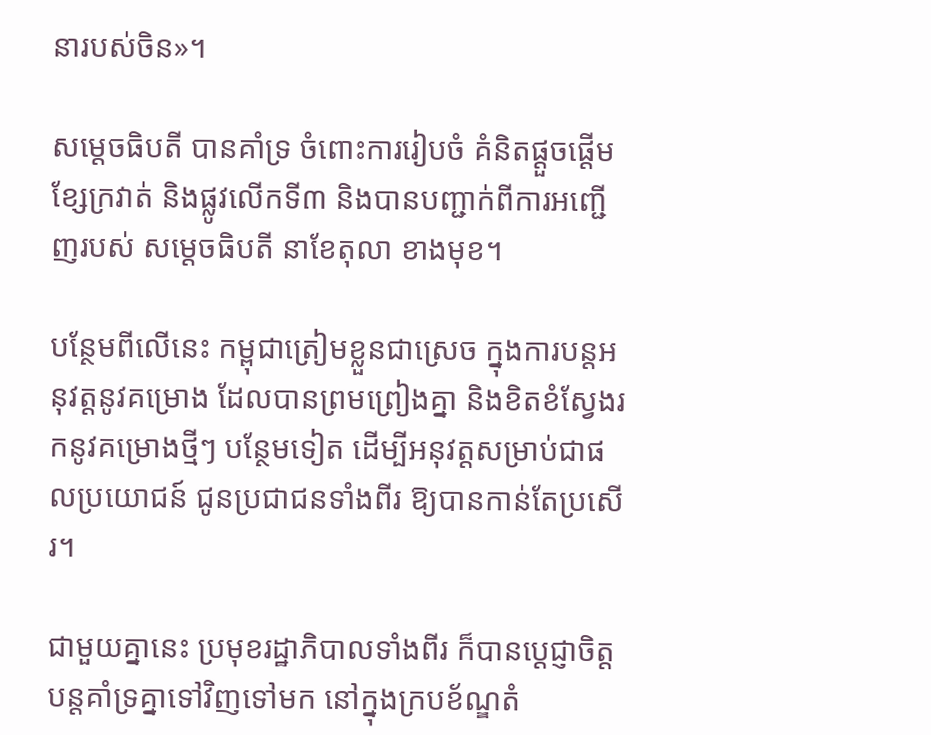នារបស់ចិន»។

សម្ដេចធិបតី បានគាំទ្រ ចំពោះការរៀបចំ គំនិតផ្ដួចផ្ដើមខ្សែក្រវាត់ និងផ្លូវលើកទី៣ និងបានបញ្ជាក់ពីការអញ្ជើញរបស់ សម្ដេចធិបតី នាខែតុលា ខាងមុខ។

បន្ថែមពីលើនេះ កម្ពុជាត្រៀមខ្លួនជាស្រេច ក្នុងការបន្តអនុវត្តនូវគម្រោង ដែលបានព្រមព្រៀងគ្នា និងខិតខំស្វែងរកនូវគម្រោងថ្មីៗ បន្ថែមទៀត ដើម្បីអនុវត្តសម្រាប់ជាផលប្រយោជន៍ ជូនប្រជាជនទាំងពីរ ឱ្យបានកាន់តែប្រសើរ។

ជាមួយគ្នានេះ ប្រមុខរដ្ឋាភិបាលទាំងពីរ ក៏បានប្ដេជ្ញាចិត្តបន្តគាំទ្រគ្នាទៅវិញទៅមក នៅក្នុងក្របខ័ណ្ឌតំ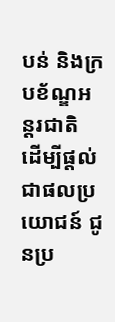បន់ និងក្របខ័ណ្ឌអន្តរជាតិ ដើម្បីផ្ដល់ជាផលប្រយោជន៍ ជូនប្រ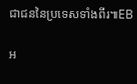ជាជននៃប្រទេសទាំងពីរ៕EB

អ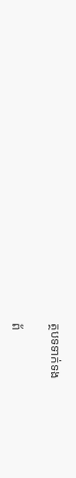ត្ថបទទាក់ទង

ព័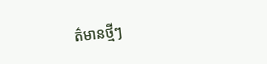ត៌មានថ្មីៗ